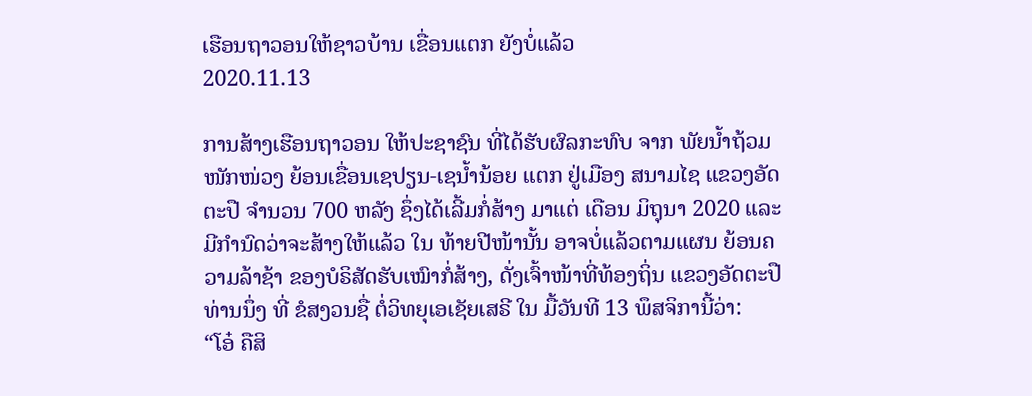ເຮືອນຖາວອນໃຫ້ຊາວບ້ານ ເຂື່ອນແຕກ ຍັງບໍ່ແລ້ວ
2020.11.13

ການສ້າງເຮືອນຖາວອນ ໃຫ້ປະຊາຊົນ ທີ່ໄດ້ຮັບຜົລກະທົບ ຈາກ ພັຍນໍ້າຖ້ວມໜັກໜ່ວງ ຍ້ອນເຂື່ອນເຊປຽນ-ເຊນໍ້ານ້ອຍ ແຕກ ຢູ່ເມືອງ ສນາມໄຊ ແຂວງອັດຕະປື ຈໍານວນ 700 ຫລັງ ຊຶ່ງໄດ້ເລີ້ມກໍ່ສ້າງ ມາແຕ່ ເດືອນ ມິຖຸນາ 2020 ແລະມີກໍານົດວ່າຈະສ້າງໃຫ້ແລ້ວ ໃນ ທ້າຍປີໜ້ານັ້ນ ອາຈບໍ່ແລ້ວຕາມແຜນ ຍ້ອນຄວາມລ້າຊ້າ ຂອງບໍຣິສັດຮັບເໝົາກໍ່ສ້າງ, ດັ່ງເຈົ້າໜ້າທີ່ທ້ອງຖິ່ນ ແຂວງອັດຕະປື ທ່ານນຶ່ງ ທີ່ ຂໍສງວນຊື່ ຕໍ່ວິທຍຸເອເຊັຍເສຣີ ໃນ ມື້ວັນທີ 13 ພຶສຈິການີ້ວ່າ:
“ໂອ໋ ຄືສິ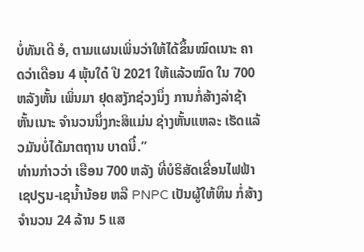ບໍ່ທັນເດີ ອໍ, ຕາມແຜນເພິ່ນວ່າໃຫ້ໄດ້ຂຶ້ນໝົດເນາະ ຄາດວ່າເດືອນ 4 ພຸ້ນໃດ໋ ປີ 2021 ໃຫ້ແລ້ວໝົດ ໃນ 700 ຫລັງຫັ້ນ ເພິ່ນມາ ຢຸດສງັກຊ່ວງນຶ່ງ ການກໍ່ສ້າງລ່າຊ້າຫັ້ນເນາະ ຈໍານວນນຶ່ງກະສິແມ່ນ ຊ່າງຫັ້ນແຫລະ ເຮັດແລ້ວມັນບໍ່ໄດ້ມາຕຖານ ບາດນີ໋.”
ທ່ານກ່າວວ່າ ເຮືອນ 700 ຫລັງ ທີ່ບໍຣິສັດເຂື່ອນໄຟຟ້າ ເຊປຽນ-ເຊນໍ້ານ້ອຍ ຫລື PNPC ເປັນຜູ້ໃຫ້ທຶນ ກໍ່ສ້າງຈໍານວນ 24 ລ້ານ 5 ແສ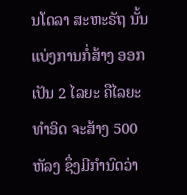ນໂດລາ ສະຫະຣັຖ ນັ້ນແບ່ງການກໍ່ສ້າງ ອອກເປັນ 2 ໄລຍະ ຄືໄລຍະ ທໍາອິດ ຈະສ້າງ 500 ຫັລງ ຊຶ່ງມີກໍານົດວ່າ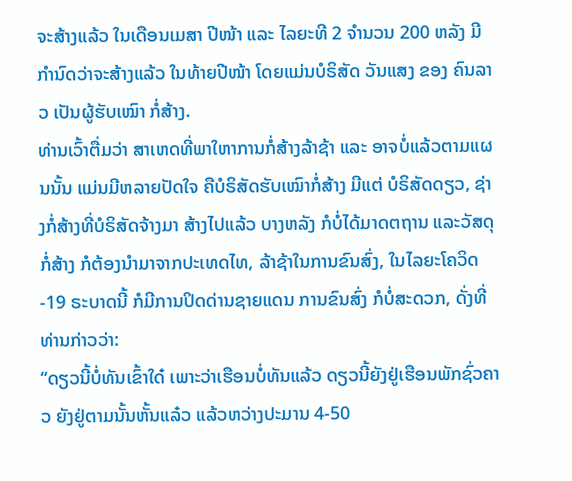ຈະສ້າງແລ້ວ ໃນເດືອນເມສາ ປີໜ້າ ແລະ ໄລຍະທີ 2 ຈໍານວນ 200 ຫລັງ ມີກໍານົດວ່າຈະສ້າງແລ້ວ ໃນທ້າຍປີໜ້າ ໂດຍແມ່ນບໍຣິສັດ ວັນແສງ ຂອງ ຄົນລາວ ເປັນຜູ້ຮັບເໝົາ ກໍ່ສ້າງ.
ທ່ານເວົ້າຕື່ມວ່າ ສາເຫດທີ່ພາໃຫາການກໍ່ສ້າງລ້າຊ້າ ແລະ ອາຈບໍ່ແລ້ວຕາມແຜນນັ້ນ ແມ່ນມີຫລາຍປັດໃຈ ຄືບໍຣິສັດຮັບເໝົາກໍ່ສ້າງ ມີແຕ່ ບໍຣິສັດດຽວ, ຊ່າງກໍ່ສ້າງທີ່ບໍຣິສັດຈ້າງມາ ສ້າງໄປແລ້ວ ບາງຫລັງ ກໍບໍ່ໄດ້ມາດຕຖານ ແລະວັສດຸກໍ່ສ້າງ ກໍຕ້ອງນໍາມາຈາກປະເທດໄທ, ລ້າຊ້າໃນການຂົນສົ່ງ, ໃນໄລຍະໂຄວິດ-19 ຣະບາດນີ້ ກໍມີການປິດດ່ານຊາຍແດນ ການຂົນສົ່ງ ກໍບໍ່ສະດວກ, ດັ່ງທີ່ທ່ານກ່າວວ່າ:
“ດຽວນີ້ບໍ່ທັນເຂົ້າໃດ໋ ເພາະວ່າເຮືອນບໍ່ທັນແລ້ວ ດຽວນີ້ຍັງຢູ່ເຮືອນພັກຊົ່ວຄາວ ຍັງຢູ່ຕາມນັ້ນຫັ້ນແລ໋ວ ແລ້ວຫວ່າງປະມານ 4-50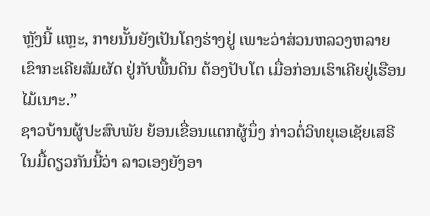ຫຼັງນີ້ ແຫຼະ, ກາຍນັ້ນຍັງເປັນໂຄງຮ່າງຢູ່ ເພາະວ່າສ່ວນຫລວງຫລາຍ ເຂົາກະເຄີຍສັມຜັດ ຢູ່ກັບພື້ນດິນ ຕ້ອງປັບໂຕ ເມື່ອກ່ອນເຮົາເຄີຍຢູ່ເຮືອນ ໄມ້ເນາະ.”
ຊາວບ້ານຜູ້ປະສົບພັຍ ຍ້ອນເຂື່ອນແຕກຜູ້ນຶ່ງ ກ່າວຕໍ່ວິທຍຸເອເຊັຍເສຣີ ໃນມື້ດຽວກັນນີ້ວ່າ ລາວເອງຍັງອາ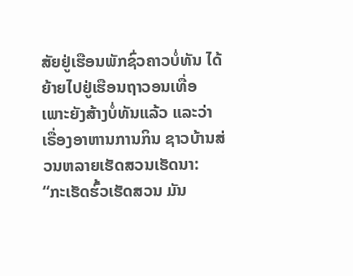ສັຍຢູ່ເຮືອນພັກຊົ່ວຄາວບໍ່ທັນ ໄດ້ຍ້າຍໄປຢູ່ເຮືອນຖາວອນເທື່ອ ເພາະຍັງສ້າງບໍ່ທັນແລ້ວ ແລະວ່າ ເຣື່ອງອາຫານການກິນ ຊາວບ້ານສ່ວນຫລາຍເຮັດສວນເຮັດນາ:
“ກະເຮັດຮົ້ວເຮັດສວນ ມັນ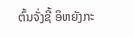ຕົ້ນຈັ່ງຊີ້ ອິຫຍັງກະ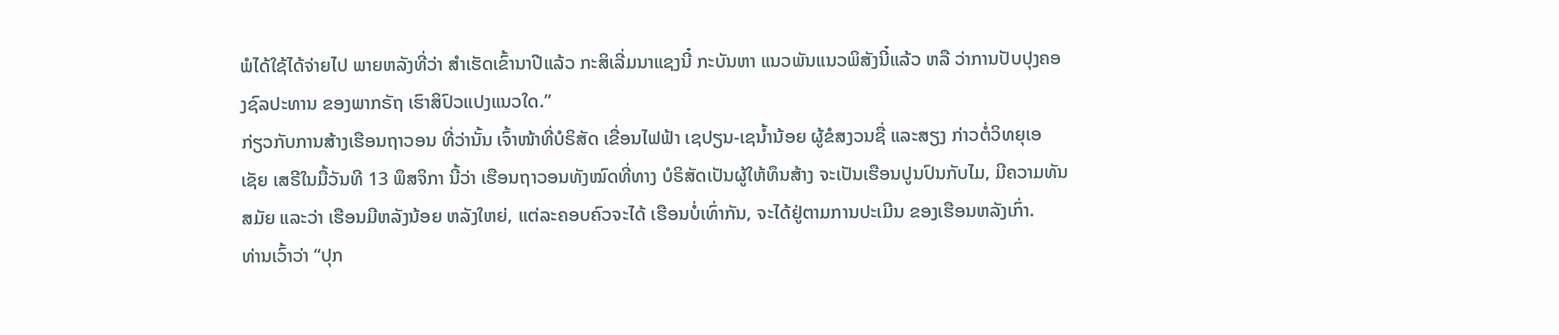ພໍໄດ້ໃຊ້ໄດ້ຈ່າຍໄປ ພາຍຫລັງທີ່ວ່າ ສໍາເຮັດເຂົ້ານາປີແລ້ວ ກະສິເລີ່ມນາແຊງນີ໋ ກະບັນຫາ ແນວພັນແນວພິສັງນີ໋ແລ້ວ ຫລື ວ່າການປັບປຸງຄອງຊົລປະທານ ຂອງພາກຣັຖ ເຮົາສິປົວແປງແນວໃດ.”
ກ່ຽວກັບການສ້າງເຮືອນຖາວອນ ທີ່ວ່ານັ້ນ ເຈົ້າໜ້າທີ່ບໍຣິສັດ ເຂື່ອນໄຟຟ້າ ເຊປຽນ-ເຊນໍ້ານ້ອຍ ຜູ້ຂໍສງວນຊື່ ແລະສຽງ ກ່າວຕໍ່ວິທຍຸເອເຊັຍ ເສຣີໃນມື້ວັນທີ 13 ພຶສຈິກາ ນີ້ວ່າ ເຮືອນຖາວອນທັງໝົດທີ່ທາງ ບໍຣິສັດເປັນຜູ້ໃຫ້ທຶນສ້າງ ຈະເປັນເຮືອນປູນປົນກັບໄມ, ມີຄວາມທັນສມັຍ ແລະວ່າ ເຮືອນມີຫລັງນ້ອຍ ຫລັງໃຫຍ່, ແຕ່ລະຄອບຄົວຈະໄດ້ ເຮືອນບໍ່ເທົ່າກັນ, ຈະໄດ້ຢູ່ຕາມການປະເມີນ ຂອງເຮືອນຫລັງເກົ່າ.
ທ່ານເວົ້າວ່າ “ປຸກ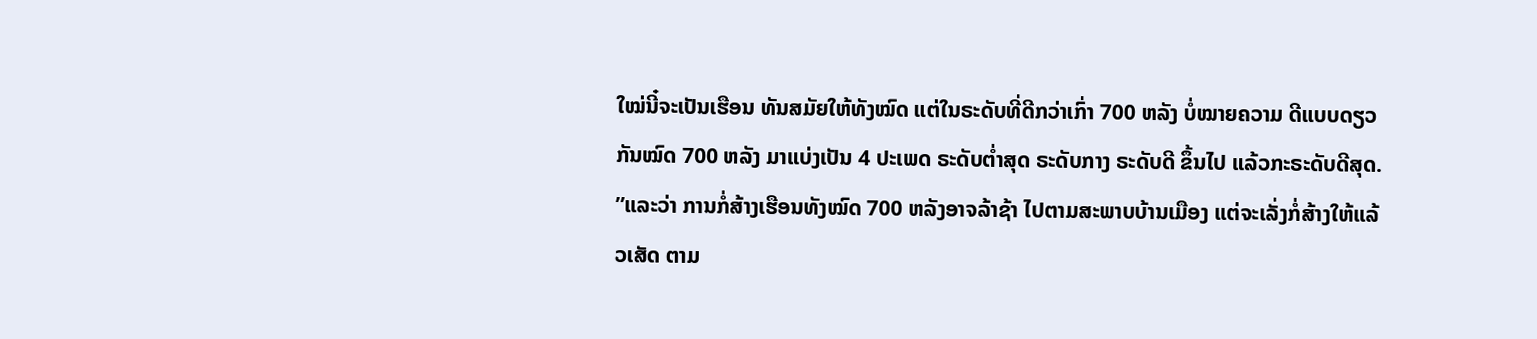ໃໝ່ນີ໋ຈະເປັນເຮືອນ ທັນສມັຍໃຫ້ທັງໝົດ ແຕ່ໃນຣະດັບທີ່ດີກວ່າເກົ່າ 700 ຫລັງ ບໍ່ໝາຍຄວາມ ດີແບບດຽວກັນໝົດ 700 ຫລັງ ມາແບ່ງເປັນ 4 ປະເພດ ຣະດັບຕໍ່າສຸດ ຣະດັບກາງ ຣະດັບດີ ຂຶ້ນໄປ ແລ້ວກະຣະດັບດີສຸດ.
”ແລະວ່າ ການກໍ່ສ້າງເຮືອນທັງໝົດ 700 ຫລັງອາຈລ້າຊ້າ ໄປຕາມສະພາບບ້ານເມືອງ ແຕ່ຈະເລັ່ງກໍ່ສ້າງໃຫ້ແລ້ວເສັດ ຕາມ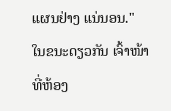ແຜນຢ່າງ ແນ່ນອນ."
ໃນຂນະດຽວກັນ ເຈົ້າໜ້າທີ່ຫ້ອງ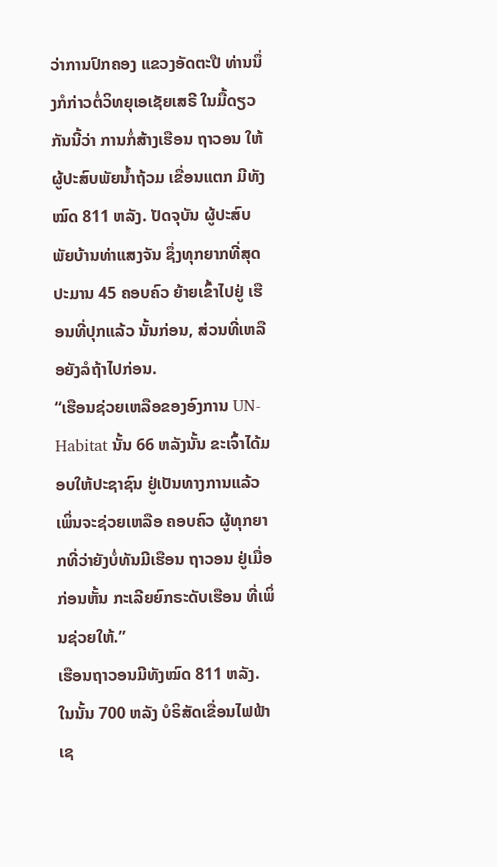ວ່າການປົກຄອງ ແຂວງອັດຕະປື ທ່ານນຶ່ງກໍກ່າວຕໍ່ວິທຍຸເອເຊັຍເສຣີ ໃນມື້ດຽວກັນນີ້ວ່າ ການກໍ່ສ້າງເຮືອນ ຖາວອນ ໃຫ້ຜູ້ປະສົບພັຍນໍ້າຖ້ວມ ເຂື່ອນແຕກ ມີທັງໝົດ 811 ຫລັງ. ປັດຈຸບັນ ຜູ້ປະສົບພັຍບ້ານທ່າແສງຈັນ ຊຶ່ງທຸກຍາກທີ່ສຸດປະມານ 45 ຄອບຄົວ ຍ້າຍເຂົ້າໄປຢູ່ ເຮືອນທີ່ປຸກແລ້ວ ນັ້ນກ່ອນ, ສ່ວນທີ່ເຫລືອຍັງລໍຖ້າໄປກ່ອນ.
“ເຮືອນຊ່ວຍເຫລືອຂອງອົງການ UN-Habitat ນັ້ນ 66 ຫລັງນັ້ນ ຂະເຈົ້າໄດ້ມອບໃຫ້ປະຊາຊົນ ຢູ່ເປັນທາງການແລ້ວ ເພິ່ນຈະຊ່ວຍເຫລືອ ຄອບຄົວ ຜູ້ທຸກຍາກທີ່ວ່າຍັງບໍ່ທັນມີເຮືອນ ຖາວອນ ຢູ່ເມື່ອກ່ອນຫັ້ນ ກະເລີຍຍົກຣະດັບເຮືອນ ທີ່ເພິ່ນຊ່ວຍໃຫ້.”
ເຮືອນຖາວອນມີທັງໝົດ 811 ຫລັງ. ໃນນັ້ນ 700 ຫລັງ ບໍຣິສັດເຂື່ອນໄຟຟ້າ ເຊ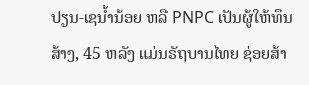ປຽນ-ເຊນໍ້ານ້ອຍ ຫລື PNPC ເປັນຜູ້ໃຫ້ທຶນສ້າງ, 45 ຫລັງ ແມ່ນຣັຖບານໄທຍ ຊ່ອຍສ້າ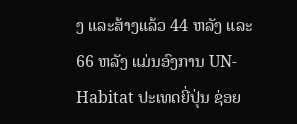ງ ແລະສ້າງແລ້ວ 44 ຫລັງ ແລະ 66 ຫລັງ ແມ່ນອົງການ UN-Habitat ປະເທດຍີ່ປຸ່ນ ຊ່ອຍ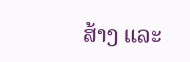ສ້າງ ແລະ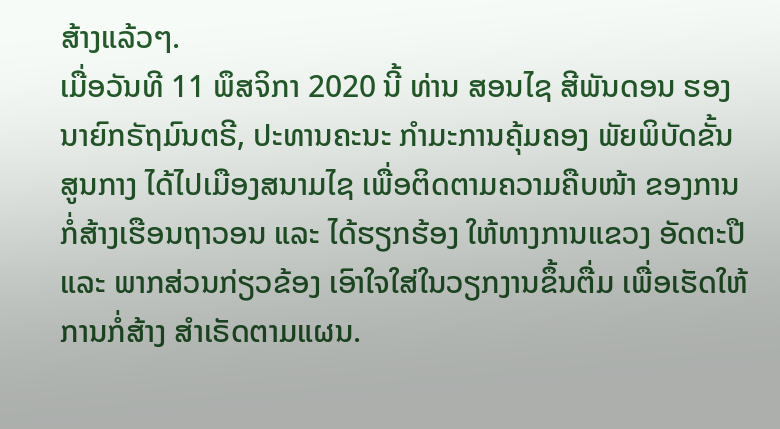ສ້າງແລ້ວໆ.
ເມື່ອວັນທີ 11 ພຶສຈິກາ 2020 ນີ້ ທ່ານ ສອນໄຊ ສີພັນດອນ ຮອງນາຍົກຣັຖມົນຕຣີ, ປະທານຄະນະ ກໍາມະການຄຸ້ມຄອງ ພັຍພິບັດຂັ້ນ ສູນກາງ ໄດ້ໄປເມືອງສນາມໄຊ ເພື່ອຕິດຕາມຄວາມຄືບໜ້າ ຂອງການກໍ່ສ້າງເຮືອນຖາວອນ ແລະ ໄດ້ຮຽກຮ້ອງ ໃຫ້ທາງການແຂວງ ອັດຕະປື ແລະ ພາກສ່ວນກ່ຽວຂ້ອງ ເອົາໃຈໃສ່ໃນວຽກງານຂຶ້ນຕື່ມ ເພື່ອເຮັດໃຫ້ການກໍ່ສ້າງ ສໍາເຣັດຕາມແຜນ.